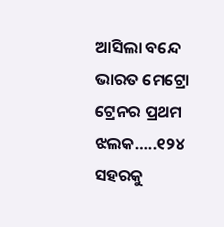ଆସିଲା ବନ୍ଦେ ଭାରତ ମେଟ୍ରୋ ଟ୍ରେନର ପ୍ରଥମ ଝଲକ…..୧୨୪ ସହରକୁ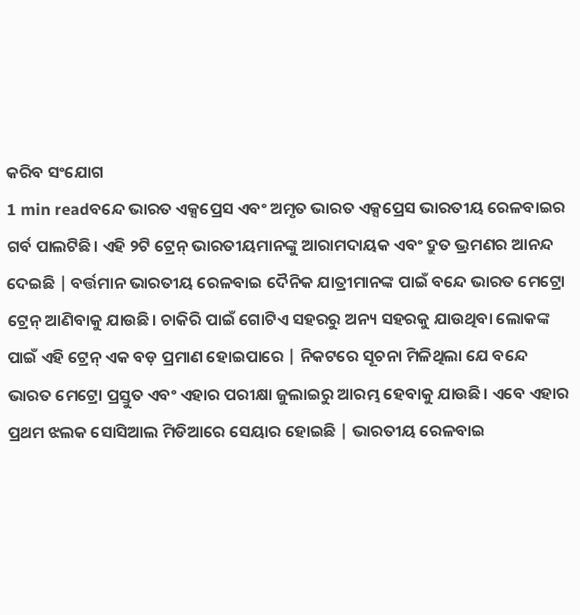କରିବ ସଂଯୋଗ
1 min readବନ୍ଦେ ଭାରତ ଏକ୍ସପ୍ରେସ ଏବଂ ଅମୃତ ଭାରତ ଏକ୍ସପ୍ରେସ ଭାରତୀୟ ରେଳବାଇର ଗର୍ବ ପାଲଟିଛି। ଏହି ୨ଟି ଟ୍ରେନ୍ ଭାରତୀୟମାନଙ୍କୁ ଆରାମଦାୟକ ଏବଂ ଦ୍ରୁତ ଭ୍ରମଣର ଆନନ୍ଦ ଦେଇଛି | ବର୍ତ୍ତମାନ ଭାରତୀୟ ରେଳବାଇ ଦୈନିକ ଯାତ୍ରୀମାନଙ୍କ ପାଇଁ ବନ୍ଦେ ଭାରତ ମେଟ୍ରୋ ଟ୍ରେନ୍ ଆଣିବାକୁ ଯାଉଛି। ଚାକିରି ପାଇଁ ଗୋଟିଏ ସହରରୁ ଅନ୍ୟ ସହରକୁ ଯାଉଥିବା ଲୋକଙ୍କ ପାଇଁ ଏହି ଟ୍ରେନ୍ ଏକ ବଡ଼ ପ୍ରମାଣ ହୋଇପାରେ | ନିକଟରେ ସୂଚନା ମିଳିଥିଲା ଯେ ବନ୍ଦେ ଭାରତ ମେଟ୍ରୋ ପ୍ରସ୍ତୁତ ଏବଂ ଏହାର ପରୀକ୍ଷା ଜୁଲାଇରୁ ଆରମ୍ଭ ହେବାକୁ ଯାଉଛି। ଏବେ ଏହାର ପ୍ରଥମ ଝଲକ ସୋସିଆଲ ମିଡିଆରେ ସେୟାର ହୋଇଛି | ଭାରତୀୟ ରେଳବାଇ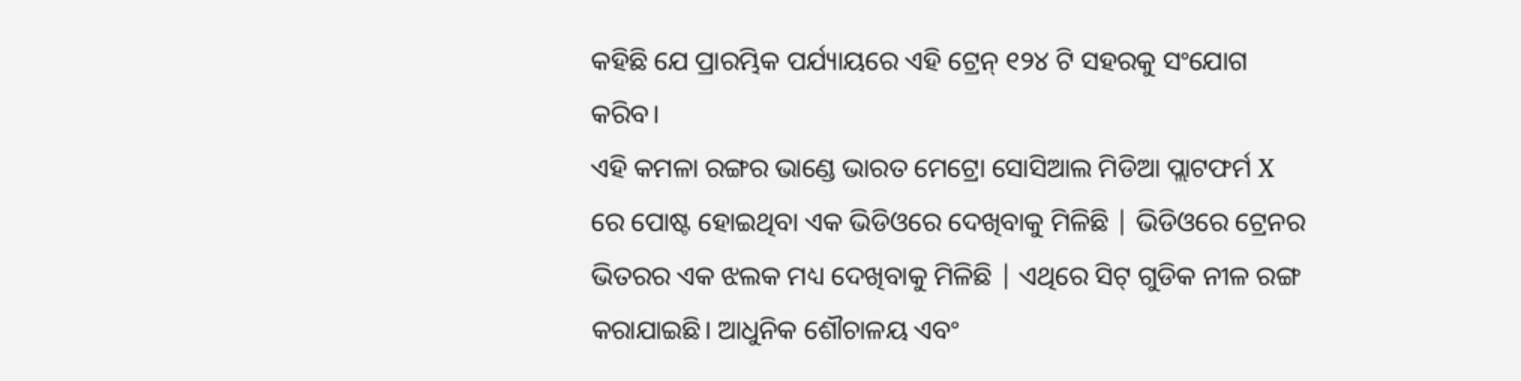କହିଛି ଯେ ପ୍ରାରମ୍ଭିକ ପର୍ଯ୍ୟାୟରେ ଏହି ଟ୍ରେନ୍ ୧୨୪ ଟି ସହରକୁ ସଂଯୋଗ କରିବ।
ଏହି କମଳା ରଙ୍ଗର ଭାଣ୍ଡେ ଭାରତ ମେଟ୍ରୋ ସୋସିଆଲ ମିଡିଆ ପ୍ଲାଟଫର୍ମ X ରେ ପୋଷ୍ଟ ହୋଇଥିବା ଏକ ଭିଡିଓରେ ଦେଖିବାକୁ ମିଳିଛି | ଭିଡିଓରେ ଟ୍ରେନର ଭିତରର ଏକ ଝଲକ ମଧ୍ୟ ଦେଖିବାକୁ ମିଳିଛି | ଏଥିରେ ସିଟ୍ ଗୁଡିକ ନୀଳ ରଙ୍ଗ କରାଯାଇଛି। ଆଧୁନିକ ଶୌଚାଳୟ ଏବଂ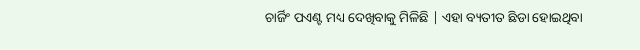ଚାର୍ଜିଂ ପଏଣ୍ଟ ମଧ୍ୟ ଦେଖିବାକୁ ମିଳିଛି | ଏହା ବ୍ୟତୀତ ଛିଡା ହୋଇଥିବା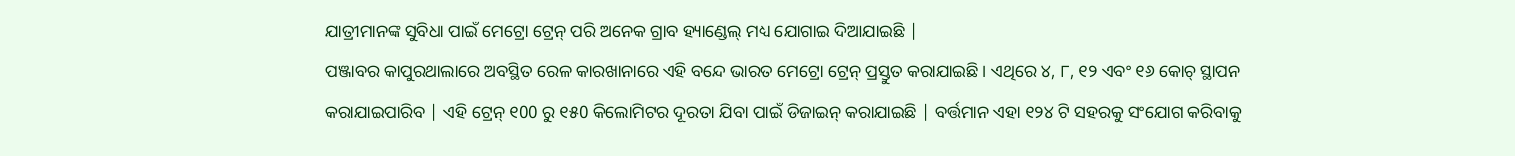ଯାତ୍ରୀମାନଙ୍କ ସୁବିଧା ପାଇଁ ମେଟ୍ରୋ ଟ୍ରେନ୍ ପରି ଅନେକ ଗ୍ରାବ ହ୍ୟାଣ୍ଡେଲ୍ ମଧ୍ୟ ଯୋଗାଇ ଦିଆଯାଇଛି |
ପଞ୍ଜାବର କାପୁରଥାଲାରେ ଅବସ୍ଥିତ ରେଳ କାରଖାନାରେ ଏହି ବନ୍ଦେ ଭାରତ ମେଟ୍ରୋ ଟ୍ରେନ୍ ପ୍ରସ୍ତୁତ କରାଯାଇଛି। ଏଥିରେ ୪, ୮, ୧୨ ଏବଂ ୧୬ କୋଚ୍ ସ୍ଥାପନ କରାଯାଇପାରିବ | ଏହି ଟ୍ରେନ୍ ୧00 ରୁ ୧୫0 କିଲୋମିଟର ଦୂରତା ଯିବା ପାଇଁ ଡିଜାଇନ୍ କରାଯାଇଛି | ବର୍ତ୍ତମାନ ଏହା ୧୨୪ ଟି ସହରକୁ ସଂଯୋଗ କରିବାକୁ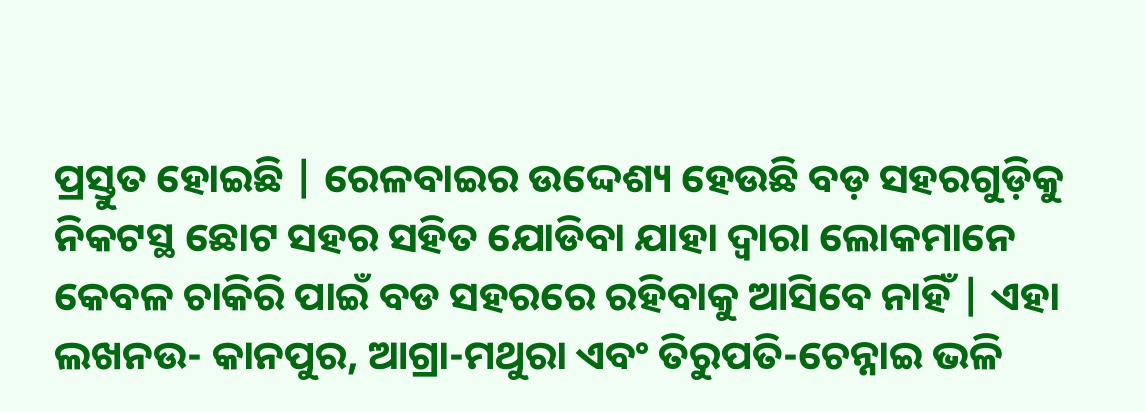ପ୍ରସ୍ତୁତ ହୋଇଛି | ରେଳବାଇର ଉଦ୍ଦେଶ୍ୟ ହେଉଛି ବଡ଼ ସହରଗୁଡ଼ିକୁ ନିକଟସ୍ଥ ଛୋଟ ସହର ସହିତ ଯୋଡିବା ଯାହା ଦ୍ୱାରା ଲୋକମାନେ କେବଳ ଚାକିରି ପାଇଁ ବଡ ସହରରେ ରହିବାକୁ ଆସିବେ ନାହିଁ | ଏହା ଲଖନଉ- କାନପୁର, ଆଗ୍ରା-ମଥୁରା ଏବଂ ତିରୁପତି-ଚେନ୍ନାଇ ଭଳି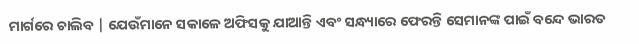ମାର୍ଗରେ ଚାଲିବ | ଯେଉଁମାନେ ସକାଳେ ଅଫିସକୁ ଯାଆନ୍ତି ଏବଂ ସନ୍ଧ୍ୟାରେ ଫେରନ୍ତି ସେମାନଙ୍କ ପାଇଁ ବନ୍ଦେ ଭାରତ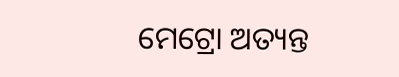ମେଟ୍ରୋ ଅତ୍ୟନ୍ତ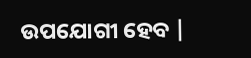ଉପଯୋଗୀ ହେବ |